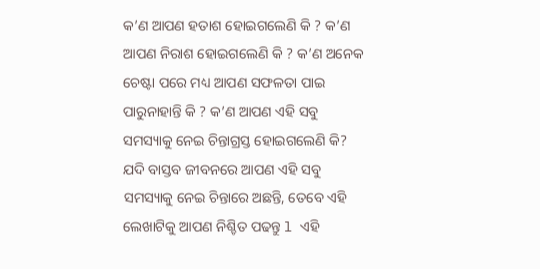କ’ଣ ଆପଣ ହତାଶ ହୋଇଗଲେଣି କି ? କ’ଣ ଆପଣ ନିରାଶ ହୋଇଗଲେଣି କି ? କ’ଣ ଅନେକ ଚେଷ୍ଟା ପରେ ମଧ୍ୟ ଆପଣ ସଫଳତା ପାଇ ପାରୁନାହାନ୍ତି କି ? କ’ଣ ଆପଣ ଏହି ସବୁ ସମସ୍ୟାକୁ ନେଇ ଚିନ୍ତାଗ୍ରସ୍ତ ହୋଇଗଲେଣି କି? ଯଦି ବାସ୍ତବ ଜୀବନରେ ଆପଣ ଏହି ସବୁ ସମସ୍ୟାକୁ ନେଇ ଚିନ୍ତାରେ ଅଛନ୍ତି, ତେବେ ଏହି ଲେଖାଟିକୁ ଆପଣ ନିଶ୍ଚିତ ପଢନ୍ତୁ l ଏହି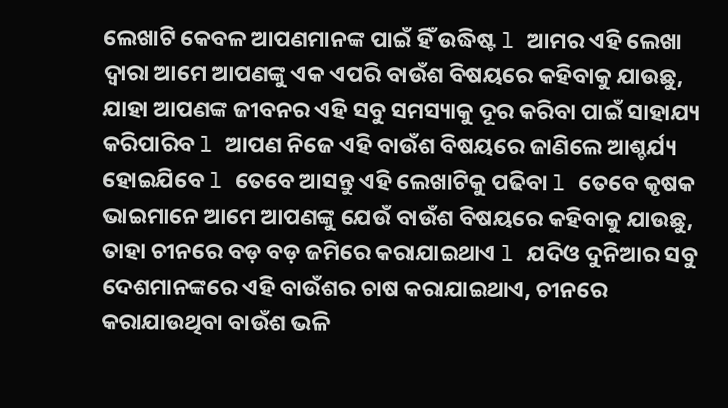ଲେଖାଟି କେବଳ ଆପଣମାନଙ୍କ ପାଇଁ ହିଁ ଉଦ୍ଧିଷ୍ଟ l ଆମର ଏହି ଲେଖା ଦ୍ୱାରା ଆମେ ଆପଣଙ୍କୁ ଏକ ଏପରି ବାଉଁଶ ବିଷୟରେ କହିବାକୁ ଯାଉଛୁ, ଯାହା ଆପଣଙ୍କ ଜୀବନର ଏହି ସବୁ ସମସ୍ୟାକୁ ଦୂର କରିବା ପାଇଁ ସାହାଯ୍ୟ କରିପାରିବ l ଆପଣ ନିଜେ ଏହି ବାଉଁଶ ବିଷୟରେ ଜାଣିଲେ ଆଶ୍ଚର୍ଯ୍ୟ ହୋଇଯିବେ l ତେବେ ଆସନ୍ତୁ ଏହି ଲେଖାଟିକୁ ପଢିବା l ତେବେ କୃଷକ ଭାଇମାନେ ଆମେ ଆପଣଙ୍କୁ ଯେଉଁ ବାଉଁଶ ବିଷୟରେ କହିବାକୁ ଯାଉଛୁ, ତାହା ଚୀନରେ ବଡ଼ ବଡ଼ ଜମିରେ କରାଯାଇଥାଏ l ଯଦିଓ ଦୁନିଆର ସବୁ ଦେଶମାନଙ୍କରେ ଏହି ବାଉଁଶର ଚାଷ କରାଯାଇଥାଏ, ଚୀନରେ କରାଯାଉଥିବା ବାଉଁଶ ଭଳି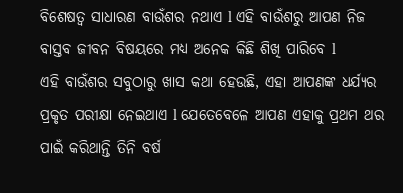ବିଶେଷତ୍ୱ ସାଧାରଣ ବାଉଁଶର ନଥାଏ l ଏହି ବାଉଁଶରୁ ଆପଣ ନିଜ ବାସ୍ତବ ଜୀବନ ବିଷୟରେ ମଧ୍ୟ ଅନେକ କିଛି ଶିଖି ପାରିବେ l
ଏହି ବାଉଁଶର ସବୁଠାରୁ ଖାସ କଥା ହେଉଛି, ଏହା ଆପଣଙ୍କ ଧର୍ଯ୍ୟର ପ୍ରକୃତ ପରୀକ୍ଷା ନେଇଥାଏ l ଯେତେବେଳେ ଆପଣ ଏହାକୁ ପ୍ରଥମ ଥର ପାଇଁ କରିଥାନ୍ତି ତିନି ବର୍ଷ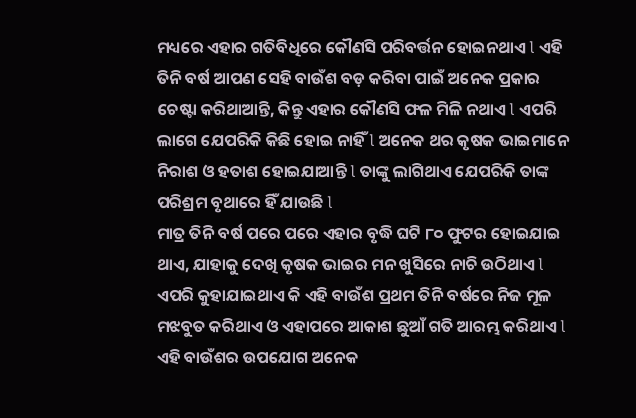ମଧ୍ୟରେ ଏହାର ଗତିବିଧିରେ କୌଣସି ପରିବର୍ତ୍ତନ ହୋଇନଥାଏ l ଏହି ତିନି ବର୍ଷ ଆପଣ ସେହି ବାଉଁଶ ବଡ଼ କରିବା ପାଇଁ ଅନେକ ପ୍ରକାର ଚେଷ୍ଟା କରିଥାଆନ୍ତି, କିନ୍ତୁ ଏହାର କୌଣସି ଫଳ ମିଳି ନଥାଏ l ଏପରି ଲାଗେ ଯେପରିକି କିଛି ହୋଇ ନାହିଁ l ଅନେକ ଥର କୃଷକ ଭାଇମାନେ ନିରାଶ ଓ ହତାଶ ହୋଇଯାଆନ୍ତି l ତାଙ୍କୁ ଲାଗିଥାଏ ଯେପରିକି ତାଙ୍କ ପରିଶ୍ରମ ବୃଥାରେ ହିଁ ଯାଉଛି l
ମାତ୍ର ତିନି ବର୍ଷ ପରେ ପରେ ଏହାର ବୃଦ୍ଧି ଘଟି ୮୦ ଫୁଟର ହୋଇଯାଇ ଥାଏ, ଯାହାକୁ ଦେଖି କୃଷକ ଭାଇର ମନ ଖୁସିରେ ନାଚି ଉଠିଥାଏ l ଏପରି କୁହାଯାଇଥାଏ କି ଏହି ବାଉଁଶ ପ୍ରଥମ ତିନି ବର୍ଷରେ ନିଜ ମୂଳ ମଝବୁତ କରିଥାଏ ଓ ଏହାପରେ ଆକାଶ ଛୁଆଁ ଗତି ଆରମ୍ଭ କରିଥାଏ l ଏହି ବାଉଁଶର ଉପଯୋଗ ଅନେକ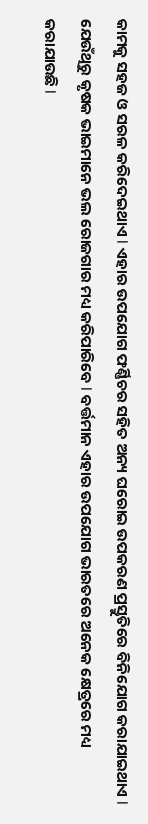କାମକୁ ସହଜ ଓ ସରଳ କରିଦେଇଥାଏ l ଏହାର ଉପଯୋଗ ଫର୍ଣ୍ଣିଚର ସହିତ ଅନ୍ୟ ଘରୋଇ ଉପକରଣ ପ୍ରସ୍ତୁତିରେ ବିନିଯୋଗ କରାଯାଇଥାଏ l ଯେଉଁଥିରୁ କୃଷକ ଭାଇମାନେ ଭଲ ରୋଜଗାର ମଧ୍ୟ କରିପାରିବେ l ବର୍ତ୍ତମାନ ଏହାର ଉପଯୋଗ ଭାରତରେ ଅନେକ କ୍ଷେତ୍ରରେ ମଧ୍ୟ କରାଯାଉଛି l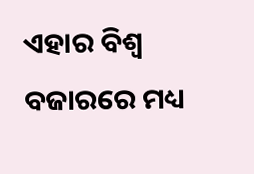ଏହାର ବିଶ୍ୱ ବଜାରରେ ମଧ୍ୟ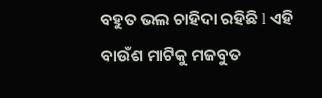ବହୁତ ଭଲ ଚାହିଦା ରହିଛି l ଏହି ବାଉଁଶ ମାଟିକୁ ମଜବୁତ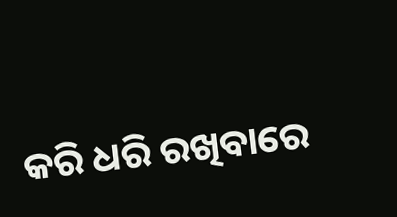କରି ଧରି ରଖିବାରେ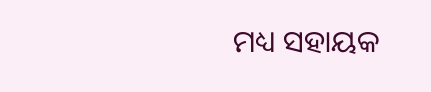ମଧ୍ୟ ସହାୟକ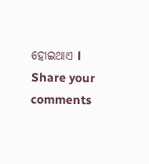ହୋଇଥାଏ l
Share your comments